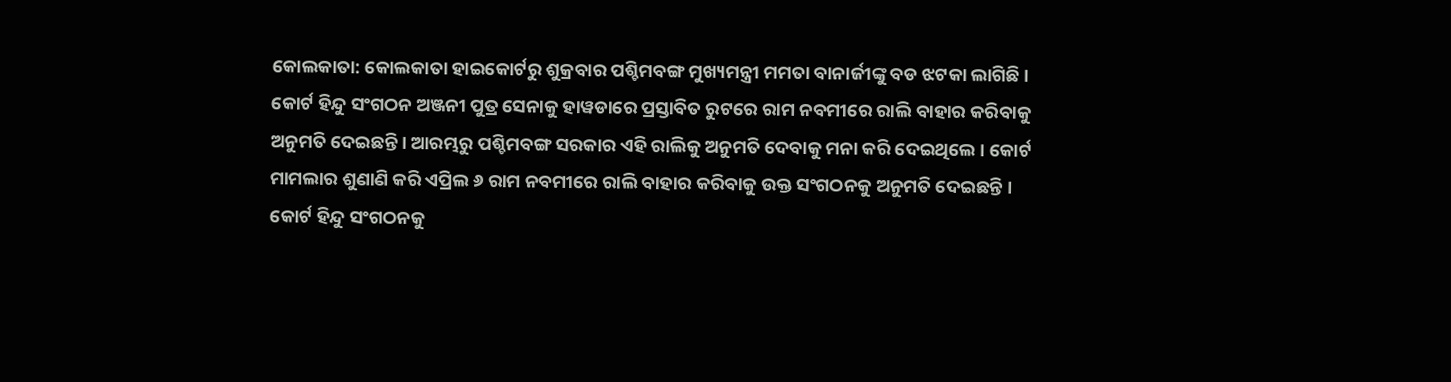କୋଲକାତା: କୋଲକାତା ହାଇକୋର୍ଟରୁ ଶୁକ୍ରବାର ପଶ୍ଚିମବଙ୍ଗ ମୁଖ୍ୟମନ୍ତ୍ରୀ ମମତା ବାନାର୍ଜୀଙ୍କୁ ବଡ ଝଟକା ଲାଗିଛି । କୋର୍ଟ ହିନ୍ଦୁ ସଂଗଠନ ଅଞ୍ଜନୀ ପୁତ୍ର ସେନାକୁ ହାୱଡାରେ ପ୍ରସ୍ତାବିତ ରୁଟରେ ରାମ ନବମୀରେ ରାଲି ବାହାର କରିବାକୁ ଅନୁମତି ଦେଇଛନ୍ତି । ଆରମ୍ଭରୁ ପଶ୍ଚିମବଙ୍ଗ ସରକାର ଏହି ରାଲିକୁ ଅନୁମତି ଦେବାକୁ ମନା କରି ଦେଇଥିଲେ । କୋର୍ଟ ମାମଲାର ଶୁଣାଣି କରି ଏପ୍ରିଲ ୬ ରାମ ନବମୀରେ ରାଲି ବାହାର କରିବାକୁ ଉକ୍ତ ସଂଗଠନକୁ ଅନୁମତି ଦେଇଛନ୍ତି ।
କୋର୍ଟ ହିନ୍ଦୁ ସଂଗଠନକୁ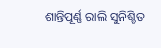ଶାନ୍ତିପୂର୍ଣ୍ଣ ରାଲି ସୁନିଶ୍ଚିତ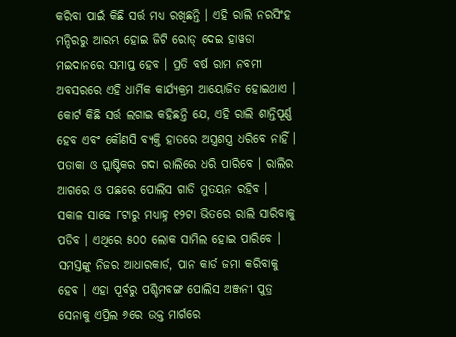କରିବା ପାଇଁ କିଛି ସର୍ତ୍ତ ମଧ୍ୟ ରଖିଛନ୍ତି । ଏହି ରାଲି ନରସିଂହ ମନ୍ଦିରରୁ ଆରମ୍ଭ ହୋଇ ଜିଟି ରୋଡ୍ ଦେଇ ହାୱଡା ମଇଦାନରେ ସମାପ୍ତ ହେବ । ପ୍ରତି ବର୍ଷ ରାମ ନବମୀ ଅବସରରେ ଏହି ଧାର୍ମିକ କାର୍ଯ୍ୟକ୍ରମ ଆୟୋଜିତ ହୋଇଥାଏ । କୋର୍ଟ କିଛି ସର୍ତ୍ତ ଲଗାଇ କହିଛନ୍ତି ଯେ, ଏହି ରାଲି ଶାନ୍ତିପୂର୍ଣ୍ଣ ହେବ ଏବଂ କୌଣସି ବ୍ୟକ୍ତି ହାତରେ ଅସ୍ତ୍ରଶସ୍ତ୍ର ଧରିବେ ନାହିଁ । ପତାକା ଓ ପ୍ଲାଷ୍ଟିକର ଗଦା ରାଲିରେ ଧରି ପାରିବେ । ରାଲିର ଆଗରେ ଓ ପଛରେ ପୋଲିସ ଗାଡି ମୁତୟନ ରହିବ ।
ସକାଳ ସାଢେ ୮ଟାରୁ ମଧ୍ୟାହ୍ନ ୧୨ଟା ଭିତରେ ରାଲି ସାରିବାକୁ ପଡିବ । ଏଥିରେ ୫୦୦ ଲୋକ ସାମିଲ ହୋଇ ପାରିବେ । ସମସ୍ତଙ୍କୁ ନିଜର ଆଧାରକାର୍ଡ, ପାନ କାର୍ଡ ଜମା କରିବାକୁ ହେବ । ଏହା ପୂର୍ବରୁ ପଶ୍ଚିମବଙ୍ଗ ପୋଲିସ ଅଞ୍ଜନୀ ପୁତ୍ର ସେନାକୁ ଏପ୍ରିଲ ୬ରେ ଉକ୍ତ ମାର୍ଗରେ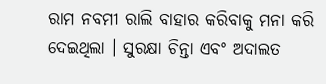ରାମ ନବମୀ ରାଲି ବାହାର କରିବାକୁ ମନା କରି ଦେଇଥିଲା । ସୁରକ୍ଷା ଚିନ୍ତା ଏବଂ ଅଦାଲତ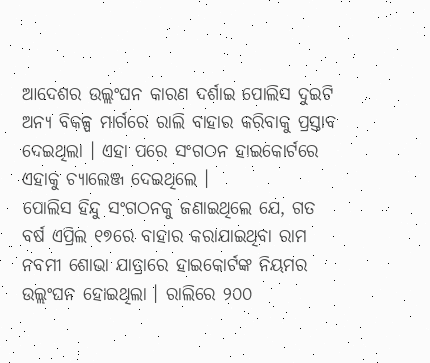ଆଦେଶର ଉଲ୍ଲଂଘନ କାରଣ ଦର୍ଶାଇ ପୋଲିସ ଦୁଇଟି ଅନ୍ୟ ବିକଳ୍ପ ମାର୍ଗରେ ରାଲି ବାହାର କରିବାକୁ ପ୍ରସ୍ତାବ ଦେଇଥିଲା । ଏହା ପରେ ସଂଗଠନ ହାଇକୋର୍ଟରେ ଏହାକୁ ଚ୍ୟାଲେଞ୍ଜ ଦେଇଥିଲେ ।
ପୋଲିସ ହିନ୍ଦୁ ସଂଗଠନକୁ ଜଣାଇଥିଲେ ଯେ, ଗତ ବର୍ଷ ଏପ୍ରିଲ ୧୭ରେ ବାହାର କରାଯାଇଥିବା ରାମ ନବମୀ ଶୋଭା ଯାତ୍ରାରେ ହାଇକୋର୍ଟଙ୍କ ନିୟମର ଉଲ୍ଲଂଘନ ହୋଇଥିଲା । ରାଲିରେ ୨୦୦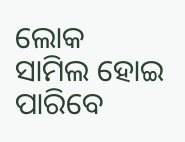ଲୋକ ସାମିଲ ହୋଇ ପାରିବେ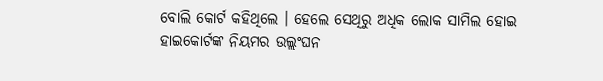ବୋଲି କୋର୍ଟ କହିଥିଲେ । ହେଲେ ସେଥିରୁ ଅଧିକ ଲୋକ ସାମିଲ ହୋଇ ହାଇକୋର୍ଟଙ୍କ ନିୟମର ଉଲ୍ଲଂଘନ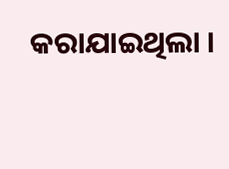କରାଯାଇଥିଲା ।